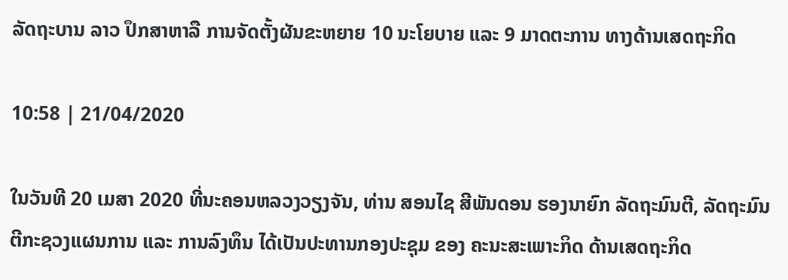ລັດຖະບານ ລາວ ປຶກສາຫາລື ການຈັດຕັ້ງຜັນຂະຫຍາຍ 10 ນະໂຍບາຍ ແລະ 9 ມາດຕະການ ທາງດ້ານເສດຖະກິດ

10:58 | 21/04/2020

ໃນວັນທີ 20 ເມສາ 2020 ທີ່ນະຄອນຫລວງວຽງຈັນ, ທ່ານ ສອນໄຊ ສີພັນດອນ ຮອງນາຍົກ ລັດຖະມົນຕີ, ລັດຖະມົນຕີກະຊວງແຜນການ ແລະ ການລົງທຶນ ໄດ້ເປັນປະທານກອງປະຊຸມ ຂອງ ຄະນະສະເພາະກິດ ດ້ານເສດຖະກິດ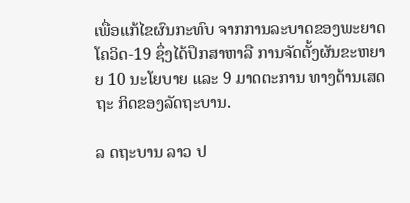ເພື່ອແກ້ໄຂຜົນກະທົບ ຈາກການລະບາດຂອງພະຍາດ ໂຄວິດ-19 ຊຶ່ງໄດ້ປຶກສາຫາລື ການຈັດຕັ້ງຜັນຂະຫຍາຍ 10 ນະໂຍບາຍ ແລະ 9 ມາດຕະການ ທາງດ້ານເສດຖະ ກິດຂອງລັດຖະບານ.

ລ ດຖະບານ ລາວ ປ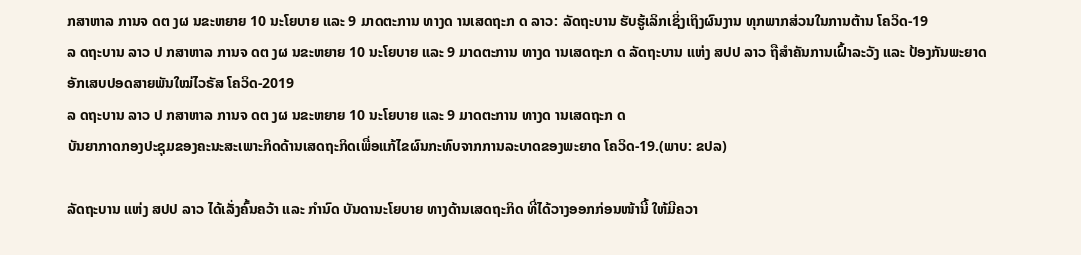ກສາຫາລ ການຈ ດຕ ງຜ ນຂະຫຍາຍ 10 ນະໂຍບາຍ ແລະ 9 ມາດຕະການ ທາງດ ານເສດຖະກ ດ ລາວ: ລັດຖະບານ ຮັບຮູ້ເລິກເຊິ່ງເຖິງຜົນງານ ທຸກພາກສ່ວນໃນການຕ້ານ ໂຄວິດ-19
ລ ດຖະບານ ລາວ ປ ກສາຫາລ ການຈ ດຕ ງຜ ນຂະຫຍາຍ 10 ນະໂຍບາຍ ແລະ 9 ມາດຕະການ ທາງດ ານເສດຖະກ ດ ລັດຖະບານ ແຫ່ງ ສປປ ລາວ ຖືສໍາຄັນການເຝົ້າລະວັງ ແລະ ປ້ອງກັນພະຍາດອັກເສບປອດສາຍພັນໃໝ່ໄວຣັສ ໂຄວິດ-2019
ລ ດຖະບານ ລາວ ປ ກສາຫາລ ການຈ ດຕ ງຜ ນຂະຫຍາຍ 10 ນະໂຍບາຍ ແລະ 9 ມາດຕະການ ທາງດ ານເສດຖະກ ດ
ບັນຍາກາດກອງປະຊຸມຂອງຄະນະສະເພາະກິດດ້ານເສດຖະກິດເພື່ອແກ້ໄຂຜົນກະທົບຈາກການລະບາດຂອງພະຍາດ ໂຄວິດ-19.(ພາບ: ຂປລ)

ລັດຖະບານ ແຫ່ງ ສປປ ລາວ ໄດ້ເລັ່ງຄົ້ນຄວ້າ ແລະ ກຳນົດ ບັນດານະໂຍບາຍ ທາງດ້ານເສດຖະກິດ ທີ່ໄດ້ວາງອອກກ່ອນໜ້ານີ້ ໃຫ້ມີຄວາ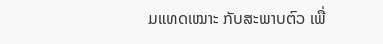ມແທດເໝາະ ກັບສະພາບຕົວ ເພື່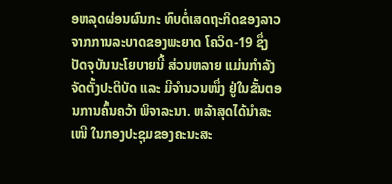ອຫລຸດຜ່ອນຜົນກະ ທົບຕໍ່ເສດຖະກິດຂອງລາວ ຈາກການລະບາດຂອງພະຍາດ ໂຄວິດ-19 ຊຶ່ງປັດຈຸບັນນະໂຍບາຍນີ້ ສ່ວນຫລາຍ ແມ່ນກໍາລັງຈັດຕັ້ງປະຕິບັດ ແລະ ມີຈຳນວນໜຶ່ງ ຢູ່ໃນຂັ້ນຕອນການຄົ້ນຄວ້າ ພິຈາລະນາ. ຫລ້າສຸດໄດ້ນຳສະເໜີ ໃນກອງປະຊຸມຂອງຄະນະສະ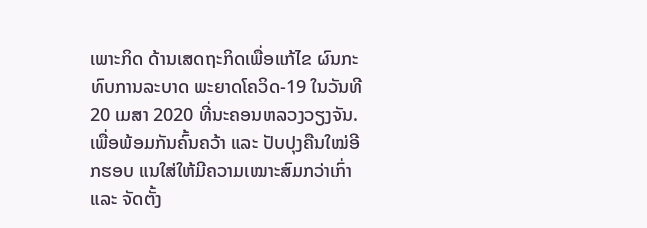ເພາະກິດ ດ້ານເສດຖະກິດເພື່ອແກ້ໄຂ ຜົນກະທົບການລະບາດ ພະຍາດໂຄວິດ-19 ໃນວັນທີ 20 ເມສາ 2020 ທີ່ນະຄອນຫລວງວຽງຈັນ. ເພື່ອພ້ອມກັນຄົ້ນຄວ້າ ແລະ ປັບປຸງຄືນໃໝ່ອີກຮອບ ແນໃສ່ໃຫ້ມີຄວາມເໝາະສົມກວ່າເກົ່າ ແລະ ຈັດຕັ້ງ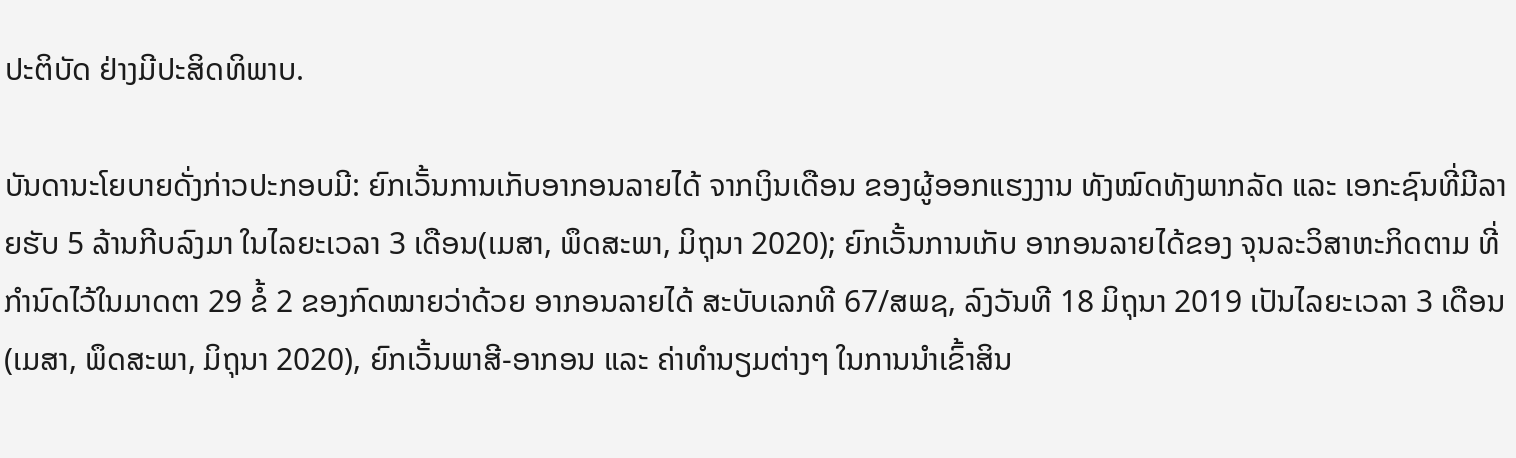ປະຕິບັດ ຢ່າງມີປະສິດທິພາບ.

ບັນດານະໂຍບາຍດັ່ງກ່າວປະກອບມີ: ຍົກເວັ້ນການເກັບອາກອນລາຍໄດ້ ຈາກເງິນເດືອນ ຂອງຜູ້ອອກແຮງງານ ທັງໝົດທັງພາກລັດ ແລະ ເອກະຊົນທີ່ມີລາຍຮັບ 5 ລ້ານກີບລົງມາ ໃນໄລຍະເວລາ 3 ເດືອນ(ເມສາ, ພຶດສະພາ, ມິຖຸນາ 2020); ຍົກເວັ້ນການເກັບ ອາກອນລາຍໄດ້ຂອງ ຈຸນລະວິສາຫະກິດຕາມ ທີ່ກຳນົດໄວ້ໃນມາດຕາ 29 ຂໍ້ 2 ຂອງກົດໝາຍວ່າດ້ວຍ ອາກອນລາຍໄດ້ ສະບັບເລກທີ 67/ສພຊ, ລົງວັນທີ 18 ມິຖຸນາ 2019 ເປັນໄລຍະເວລາ 3 ເດືອນ (ເມສາ, ພຶດສະພາ, ມິຖຸນາ 2020), ຍົກເວັ້ນພາສີ-ອາກອນ ແລະ ຄ່າທຳນຽມຕ່າງໆ ໃນການນຳເຂົ້າສິນ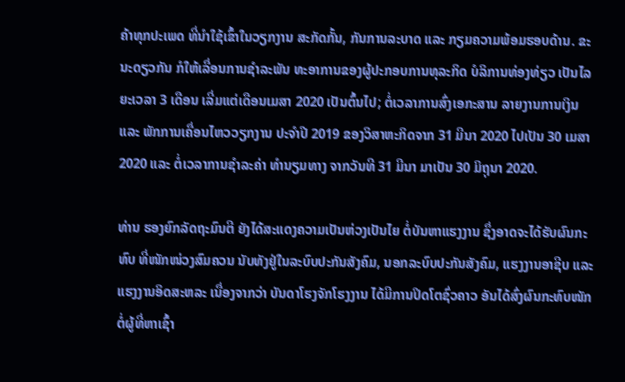ຄ້າທຸກປະເພດ ທີ່ນຳໃຊ້ເຂົ້າໃນວຽກງານ ສະກັດກັ້ນ, ກັນການລະບາດ ແລະ ກຽມຄວາມພ້ອມຮອບດ້ານ. ຂະນະດຽວກັນ ກໍໃຫ້ເລື່ອນການຊໍາລະພັນ ທະອາການຂອງຜູ້ປະກອບການທຸລະກິດ ບໍລິການທ່ອງທ່ຽວ ເປັນໄລຍະເວລາ 3 ເດືອນ ເລີ່ມແຕ່ເດືອນເມສາ 2020 ເປັນຕົ້ນໄປ; ຕໍ່ເວລາການສົ່ງເອກະສານ ລາຍງານການເງິນ ແລະ ພັກການເຄື່ອນໄຫວວຽກງານ ປະຈຳປີ 2019 ຂອງວິສາຫະກິດຈາກ 31 ມີນາ 2020 ໄປເປັນ 30 ເມສາ 2020 ແລະ ຕໍ່ເວລາການຊຳລະຄ່າ ທຳນຽມທາງ ຈາກວັນທີ 31 ມີນາ ມາເປັນ 30 ມິຖຸນາ 2020.

ທ່ານ ຮອງຍົກລັດຖະມົນຕີ ຍັງໄດ້ສະແດງຄວາມເປັນຫ່ວງເປັນໄຍ ຕໍ່ບັນຫາແຮງງານ ຊຶ່ງອາດຈະໄດ້ຮັບຜົນກະທົບ ທີ່ໜັກໜ່ວງສົມຄວນ ນັບທັງຢູ່ໃນລະບົບປະກັນສັງຄົມ, ນອກລະບົບປະກັນສັງຄົມ, ແຮງງານອາຊີບ ແລະ ແຮງງານອິດສະຫລະ ເນື່ອງຈາກວ່າ ບັນດາໂຮງຈັກໂຮງງານ ໄດ້ມີການປິດໂຕຊົ່ວຄາວ ອັນໄດ້ສົ່ງຜົນກະທົບໜັກ ຕໍ່ຜູ້ທີ່ຫາເຊົ້າ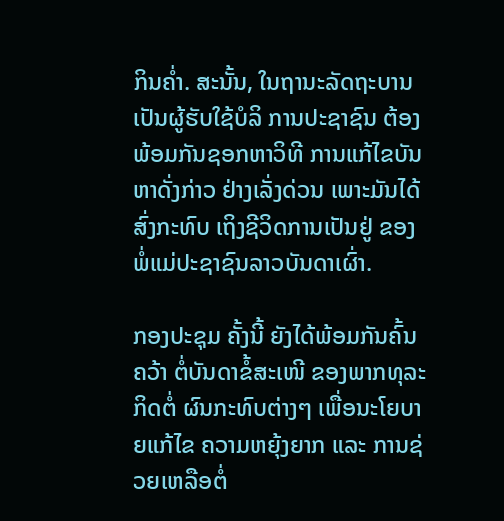ກິນຄ່ຳ. ສະນັ້ນ, ໃນຖານະລັດຖະບານ ເປັນຜູ້ຮັບໃຊ້ບໍລິ ການປະຊາຊົນ ຕ້ອງພ້ອມກັນຊອກຫາວິທີ ການແກ້ໄຂບັນຫາດັ່ງກ່າວ ຢ່າງເລັ່ງດ່ວນ ເພາະມັນໄດ້ສົ່ງກະທົບ ເຖິງຊີວິດການເປັນຢູ່ ຂອງພໍ່ແມ່ປະຊາຊົນລາວບັນດາເຜົ່າ.

ກອງປະຊຸມ ຄັ້ງນີ້ ຍັງໄດ້ພ້ອມກັນຄົ້ນຄວ້າ ຕໍ່ບັນດາຂໍ້ສະເໜີ ຂອງພາກທຸລະກິດຕໍ່ ຜົນກະທົບຕ່າງໆ ເພື່ອນະໂຍບາຍແກ້ໄຂ ຄວາມຫຍຸ້ງຍາກ ແລະ ການຊ່ວຍເຫລືອຕໍ່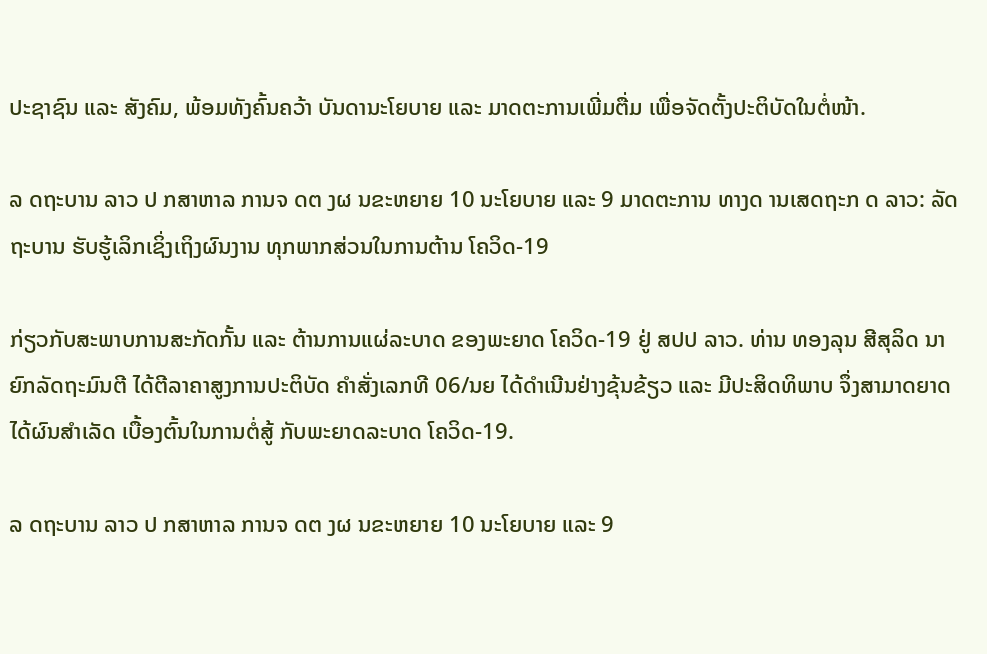ປະຊາຊົນ ແລະ ສັງຄົມ, ພ້ອມທັງຄົ້ນຄວ້າ ບັນດານະໂຍບາຍ ແລະ ມາດຕະການເພີ່ມຕື່ມ ເພື່ອຈັດຕັ້ງປະຕິບັດໃນຕໍ່ໜ້າ.

ລ ດຖະບານ ລາວ ປ ກສາຫາລ ການຈ ດຕ ງຜ ນຂະຫຍາຍ 10 ນະໂຍບາຍ ແລະ 9 ມາດຕະການ ທາງດ ານເສດຖະກ ດ ລາວ: ລັດຖະບານ ຮັບຮູ້ເລິກເຊິ່ງເຖິງຜົນງານ ທຸກພາກສ່ວນໃນການຕ້ານ ໂຄວິດ-19

ກ່ຽວກັບສະພາບການສະກັດກັ້ນ ແລະ ຕ້ານການແຜ່ລະບາດ ຂອງພະຍາດ ໂຄວິດ-19 ຢູ່ ສປປ ລາວ. ທ່ານ ທອງລຸນ ສີສຸລິດ ນາຍົກລັດຖະມົນຕີ ໄດ້ຕີລາຄາສູງການປະຕິບັດ ຄໍາສັ່ງເລກທີ 06/ນຍ ໄດ້ດຳເນີນຢ່າງຂຸ້ນຂ້ຽວ ແລະ ມີປະສິດທິພາບ ຈຶ່ງສາມາດຍາດໄດ້ຜົນສຳເລັດ ເບື້ອງຕົ້ນໃນການຕໍ່ສູ້ ກັບພະຍາດລະບາດ ໂຄວິດ-19.

ລ ດຖະບານ ລາວ ປ ກສາຫາລ ການຈ ດຕ ງຜ ນຂະຫຍາຍ 10 ນະໂຍບາຍ ແລະ 9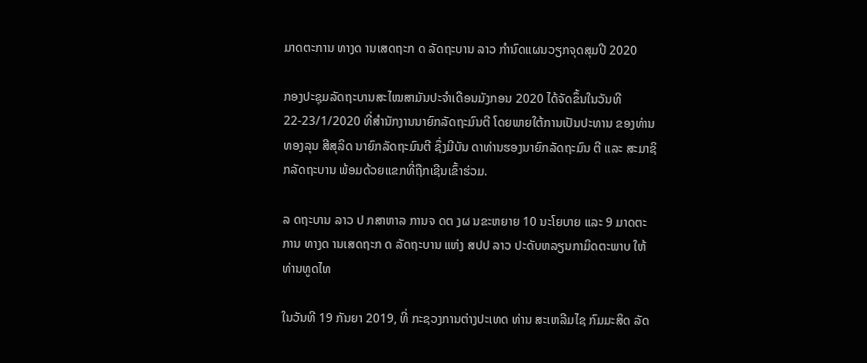ມາດຕະການ ທາງດ ານເສດຖະກ ດ ລັດຖະບານ ລາວ ກຳນົດແຜນວຽກຈຸດສຸມປີ 2020

ກອງປະຊຸມລັດຖະບານສະໄໝສາມັນປະຈໍາເດືອນມັງກອນ 2020 ໄດ້ຈັດຂຶ້ນໃນວັນທີ 22-23/1/2020 ທີ່ສໍານັກງານນາຍົກລັດຖະມົນຕີ ໂດຍພາຍໃຕ້ການເປັນປະທານ ຂອງທ່ານ ທອງລຸນ ສີສຸລິດ ນາຍົກລັດຖະມົນຕີ ຊຶ່ງມີບັນ ດາທ່ານຮອງນາຍົກລັດຖະມົນ ຕີ ແລະ ສະມາຊິກລັດຖະບານ ພ້ອມດ້ວຍແຂກທີ່ຖືກເຊີນເຂົ້າຮ່ວມ.

ລ ດຖະບານ ລາວ ປ ກສາຫາລ ການຈ ດຕ ງຜ ນຂະຫຍາຍ 10 ນະໂຍບາຍ ແລະ 9 ມາດຕະການ ທາງດ ານເສດຖະກ ດ ລັດຖະບານ ແຫ່ງ ສປປ ລາວ ປະດັບຫລຽນກາມິດຕະພາບ ໃຫ້ທ່ານທູດໄທ

ໃນວັນທີ 19 ກັນຍາ 2019, ທີ່ ກະຊວງການຕ່າງປະເທດ ທ່ານ ສະເຫລີມໄຊ ກົມມະສິດ ລັດ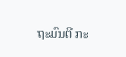ຖະມົນຕີ ກະ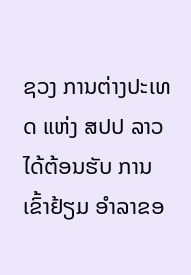ຊວງ ການຕ່າງປະເທດ ແຫ່ງ ສປປ ລາວ ໄດ້ຕ້ອນຮັບ ການເຂົ້າຢ້ຽມ ອຳລາຂອ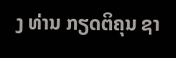ງ ທ່ານ ກຽດຕິຄຸນ ຊາ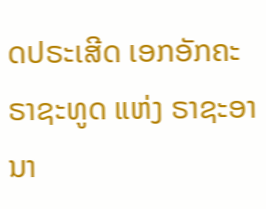ດປຣະເສີດ ເອກອັກຄະຣາຊະທູດ ແຫ່ງ ຣາຊະອານາ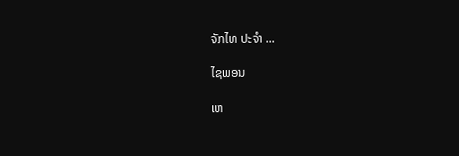ຈັກໄທ ປະຈຳ ...

ໄຊພອນ

ເຫ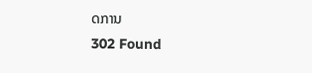ດການ
302 Found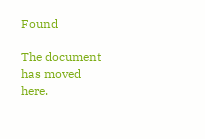Found

The document has moved here.